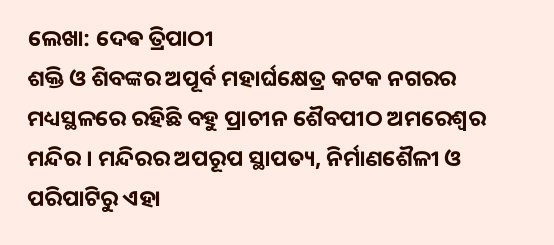ଲେଖା: ଦେଵ ତ୍ରିପାଠୀ
ଶକ୍ତି ଓ ଶିବଙ୍କର ଅପୂର୍ବ ମହାର୍ଘକ୍ଷେତ୍ର କଟକ ନଗରର ମଧ୍ୟସ୍ଥଳରେ ରହିଛି ବହୁ ପ୍ରାଚୀନ ଶୈବପୀଠ ଅମରେଶ୍ୱର ମନ୍ଦିର । ମନ୍ଦିରର ଅପରୂପ ସ୍ଥାପତ୍ୟ, ନିର୍ମାଣଶୈଳୀ ଓ ପରିପାଟିରୁ ଏହା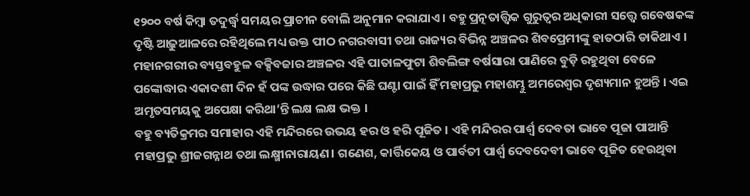୧୨୦୦ ବର୍ଷ କିମ୍ବା ତଦୁର୍ଦ୍ଧ୍ୱ ସମୟର ପ୍ରାଚୀନ ବୋଲି ଅନୁମାନ କରାଯାଏ । ବହୁ ପ୍ରତ୍ନତାତ୍ତ୍ୱିକ ଗୁରୁତ୍ୱର ଅଧିକାରୀ ସତ୍ତ୍ଵେ ଗବେଷକଙ୍କ ଦୃଷ୍ଟି ଆଢ଼ୁଆଳରେ ରହିଥିଲେ ମଧ୍ୟ ଉକ୍ତ ପୀଠ ନଗରବାସୀ ତଥା ରାଜ୍ୟର ବିଭିନ୍ନ ଅଞ୍ଚଳର ଶିବପ୍ରେମୀଙ୍କୁ ହାତଠାରି ଡାକିଥାଏ ।
ମହାନଗରୀର ବ୍ୟସ୍ତବହୁଳ ବକ୍ସିବଜାର ଅଞ୍ଚଳର ଏହି ପାତାଳଫୁଟା ଶିବଲିଙ୍ଗ ବର୍ଷସାରା ପାଣିରେ ବୁଡ଼ି ରହୁଥିବା ବେଳେ ପଙ୍କୋଦ୍ଧାର ଏକାଦଶୀ ଦିନ ହଁ ପଙ୍କ ଉଦ୍ଧାର ପରେ କିଛି ଘଣ୍ଟା ପାଇଁ ହିଁ ମହାପ୍ରଭୁ ମହାଶମ୍ଭୁ ଅମରେଶ୍ୱର ଦୃଶ୍ୟମାନ ହୁଅନ୍ତି । ଏଇ ଅମୃତସମୟକୁ ଅପେକ୍ଷା କରିଥା’ନ୍ତି ଲକ୍ଷ ଲକ୍ଷ ଭକ୍ତ ।
ବହୁ ବ୍ୟତିକ୍ରମର ସମାହାର ଏହି ମନ୍ଦିରରେ ଉଭୟ ହର ଓ ହରି ପୂଜିତ । ଏହି ମନ୍ଦିରର ପାର୍ଶ୍ଵ ଦେବତା ଭାବେ ପୂଜା ପାଆନ୍ତି ମହାପ୍ରଭୁ ଶ୍ରୀଜଗନ୍ନାଥ ତଥା ଲକ୍ଷ୍ମୀନାରାୟଣ। ଗଣେଶ, କାର୍ତ୍ତିକେୟ ଓ ପାର୍ବତୀ ପାର୍ଶ୍ୱ ଦେବଦେବୀ ଭାବେ ପୂଜିତ ହେଉଥିବା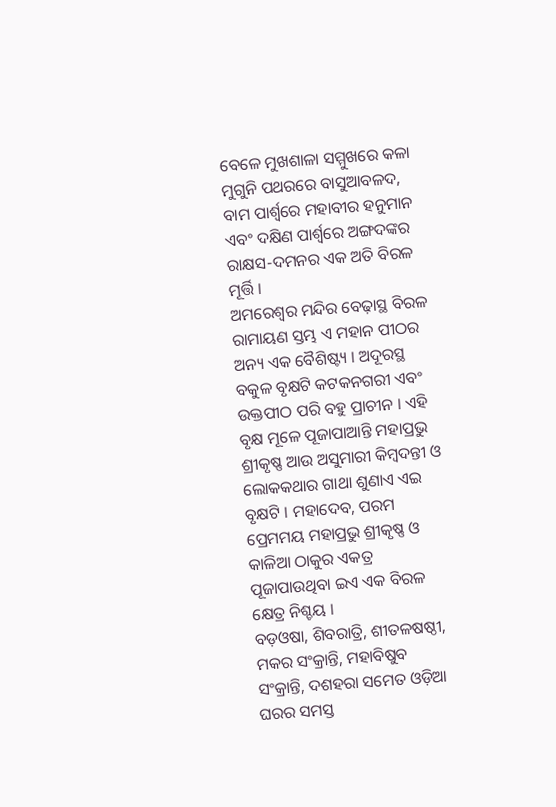ବେଳେ ମୁଖଶାଳା ସମ୍ମୁଖରେ କଳା ମୁଗୁନି ପଥରରେ ବାସୁଆବଳଦ, ବାମ ପାର୍ଶ୍ଵରେ ମହାବୀର ହନୁମାନ ଏବଂ ଦକ୍ଷିଣ ପାର୍ଶ୍ଵରେ ଅଙ୍ଗଦଙ୍କର ରାକ୍ଷସ-ଦମନର ଏକ ଅତି ବିରଳ ମୂର୍ତ୍ତି ।
ଅମରେଶ୍ୱର ମନ୍ଦିର ବେଢ଼ାସ୍ଥ ବିରଳ ରାମାୟଣ ସ୍ତମ୍ଭ ଏ ମହାନ ପୀଠର ଅନ୍ୟ ଏକ ବୈଶିଷ୍ଟ୍ୟ । ଅଦୂରସ୍ଥ ବକୁଳ ବୃକ୍ଷଟି କଟକନଗରୀ ଏବଂ ଉକ୍ତପୀଠ ପରି ବହୁ ପ୍ରାଚୀନ । ଏହି ବୃକ୍ଷ ମୂଳେ ପୂଜାପାଆନ୍ତି ମହାପ୍ରଭୁ ଶ୍ରୀକୃଷ୍ଣ ଆଉ ଅସୁମାରୀ କିମ୍ବଦନ୍ତୀ ଓ ଲୋକକଥାର ଗାଥା ଶୁଣାଏ ଏଇ ବୃକ୍ଷଟି । ମହାଦେବ, ପରମ ପ୍ରେମମୟ ମହାପ୍ରଭୁ ଶ୍ରୀକୃଷ୍ଣ ଓ କାଳିଆ ଠାକୁର ଏକତ୍ର ପୂଜାପାଉଥିବା ଇଏ ଏକ ବିରଳ କ୍ଷେତ୍ର ନିଶ୍ଚୟ ।
ବଡ଼ଓଷା, ଶିବରାତ୍ରି, ଶୀତଳଷଷ୍ଠୀ, ମକର ସଂକ୍ରାନ୍ତି, ମହାବିଷୁବ ସଂକ୍ରାନ୍ତି, ଦଶହରା ସମେତ ଓଡ଼ିଆ ଘରର ସମସ୍ତ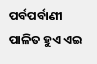ପର୍ବପର୍ବାଣୀ ପାଳିତ ହୁଏ ଏଇ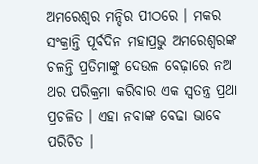ଅମରେଶ୍ୱର ମନ୍ଦିର ପୀଠରେ । ମକର ସଂକ୍ରାନ୍ତି ପୂର୍ବଦିନ ମହାପ୍ରଭୁ ଅମରେଶ୍ୱରଙ୍କ ଚଳନ୍ତି ପ୍ରତିମାଙ୍କୁ ଦେଉଳ ବେଢ଼ାରେ ନଅ ଥର ପରିକ୍ରମା କରିବାର ଏକ ସ୍ବତନ୍ତ୍ର ପ୍ରଥା ପ୍ରଚଳିତ । ଏହା ନବାଙ୍କ ବେଢା ଭାବେ ପରିଚିତ ।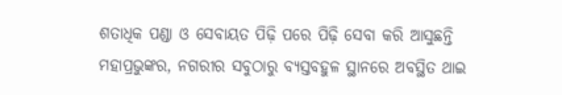ଶତାଧିକ ପଣ୍ଡା ଓ ସେବାୟତ ପିଢ଼ି ପରେ ପିଢ଼ି ସେବା କରି ଆସୁଛନ୍ତି ମହାପ୍ରଭୁଙ୍କର, ନଗରୀର ସବୁଠାରୁ ବ୍ୟସ୍ତବହୁଳ ସ୍ଥାନରେ ଅବସ୍ଥିତ ଥାଇ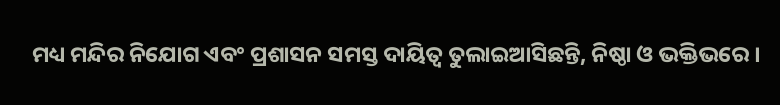ମଧ୍ୟ ମନ୍ଦିର ନିଯୋଗ ଏବଂ ପ୍ରଶାସନ ସମସ୍ତ ଦାୟିତ୍ବ ତୁଲାଇଆସିଛନ୍ତି, ନିଷ୍ଠା ଓ ଭକ୍ତିଭରେ ।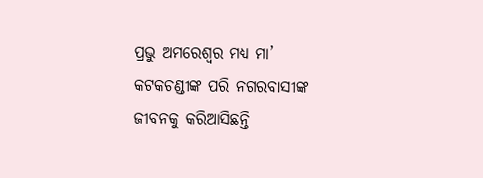ପ୍ରଭୁ ଅମରେଶ୍ୱର ମଧ୍ୟ ମା’ କଟକଚଣ୍ଡୀଙ୍କ ପରି ନଗରବାସୀଙ୍କ ଜୀବନକୁ କରିଆସିଛନ୍ତି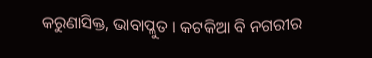କରୁଣାସିକ୍ତ, ଭାବାପ୍ଳୁତ । କଟକିଆ ବି ନଗରୀର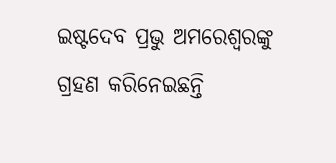ଇଷ୍ଟଦେବ ପ୍ରଭୁ ଅମରେଶ୍ୱରଙ୍କୁ ଗ୍ରହଣ କରିନେଇଛନ୍ତି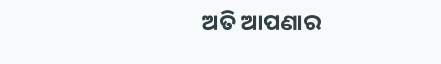ଅତି ଆପଣାର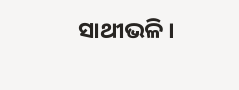ସାଥୀଭଳି ।